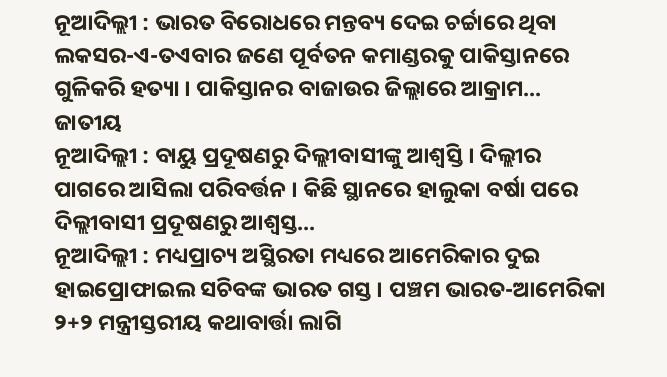ନୂଆଦିଲ୍ଲୀ : ଭାରତ ବିରୋଧରେ ମନ୍ତବ୍ୟ ଦେଇ ଚର୍ଚ୍ଚାରେ ଥିବା ଲକସର-ଏ-ତଏବାର ଜଣେ ପୂର୍ବତନ କମାଣ୍ଡରକୁ ପାକିସ୍ତାନରେ ଗୁଳିକରି ହତ୍ୟା । ପାକିସ୍ତାନର ବାଜାଉର ଜିଲ୍ଲାରେ ଆକ୍ରାମ...
ଜାତୀୟ
ନୂଆଦିଲ୍ଲୀ : ବାୟୁ ପ୍ରଦୂଷଣରୁ ଦିଲ୍ଲୀବାସୀଙ୍କୁ ଆଶ୍ବସ୍ତି । ଦିଲ୍ଲୀର ପାଗରେ ଆସିଲା ପରିବର୍ତ୍ତନ । କିଛି ସ୍ଥାନରେ ହାଲୁକା ବର୍ଷା ପରେ ଦିଲ୍ଲୀବାସୀ ପ୍ରଦୂଷଣରୁ ଆଶ୍ବସ୍ତ...
ନୂଆଦିଲ୍ଲୀ : ମଧ୍ୟପ୍ରାଚ୍ୟ ଅସ୍ଥିରତା ମଧ୍ୟରେ ଆମେରିକାର ଦୁଇ ହାଇପ୍ରୋଫାଇଲ ସଚିବଙ୍କ ଭାରତ ଗସ୍ତ । ପଞ୍ଚମ ଭାରତ-ଆମେରିକା ୨+୨ ମନ୍ତ୍ରୀସ୍ତରୀୟ କଥାବାର୍ତ୍ତା ଲାଗି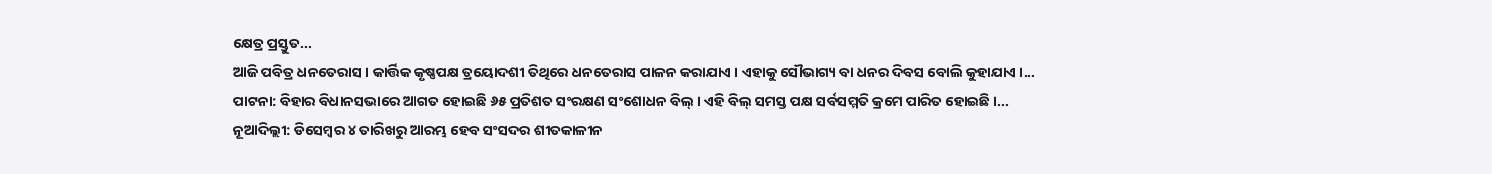କ୍ଷେତ୍ର ପ୍ରସ୍ତୁତ...
ଆଜି ପବିତ୍ର ଧନତେରାସ । କାର୍ତ୍ତିକ କୃଷ୍ଣପକ୍ଷ ତ୍ରୟୋଦଶୀ ତିଥିରେ ଧନତେରାସ ପାଳନ କରାଯାଏ । ଏହାକୁ ସୌଭାଗ୍ୟ ବା ଧନର ଦିବସ ବୋଲି କୁହାଯାଏ ।...
ପାଟନା: ବିହାର ବିଧାନସଭାରେ ଆଗତ ହୋଇଛି ୬୫ ପ୍ରତିଶତ ସଂରକ୍ଷଣ ସଂଶୋଧନ ବିଲ୍ । ଏହି ବିଲ୍ ସମସ୍ତ ପକ୍ଷ ସର୍ବସମ୍ମତି କ୍ରମେ ପାରିତ ହୋଇଛି ।...
ନୂଆଦିଲ୍ଲୀ: ଡିସେମ୍ବର ୪ ତାରିଖରୁ ଆରମ୍ଭ ହେବ ସଂସଦର ଶୀତକାଳୀନ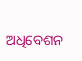ଅଧିବେଶନ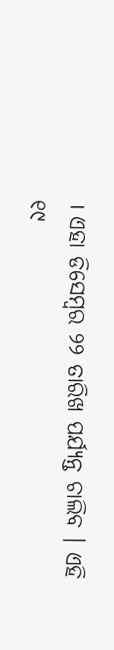। ଏହା ଡିସେମ୍ବର ୨୨ ତାରିଖ ପର୍ଯ୍ୟନ୍ତ ଚାଲିବ । ଏହି ୧୯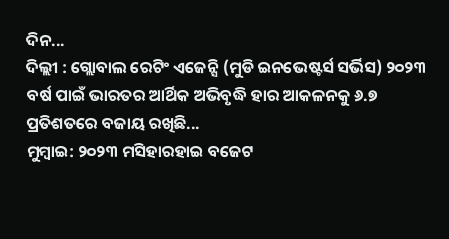ଦିନ...
ଦିଲ୍ଲୀ : ଗ୍ଲୋବାଲ ରେଟିଂ ଏଜେନ୍ସି (ମୁଡି ଇନଭେଷ୍ଟର୍ସ ସର୍ଭିସ) ୨୦୨୩ ବର୍ଷ ପାଇଁ ଭାରତର ଆର୍ଥିକ ଅଭିବୃଦ୍ଧି ହାର ଆକଳନକୁ ୬.୭ ପ୍ରତିଶତରେ ବଜାୟ ରଖିଛି...
ମୁମ୍ବାଇ: ୨୦୨୩ ମସିହାରହାଇ ବଜେଟ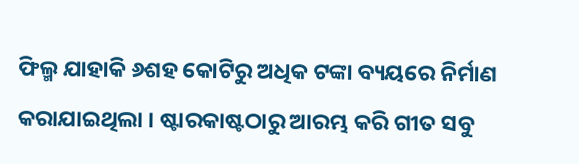ଫିଲ୍ମ ଯାହାକି ୬ଶହ କୋଟିରୁ ଅଧିକ ଟଙ୍କା ବ୍ୟୟରେ ନିର୍ମାଣ କରାଯାଇଥିଲା । ଷ୍ଟାରକାଷ୍ଟଠାରୁ ଆରମ୍ଭ କରି ଗୀତ ସବୁ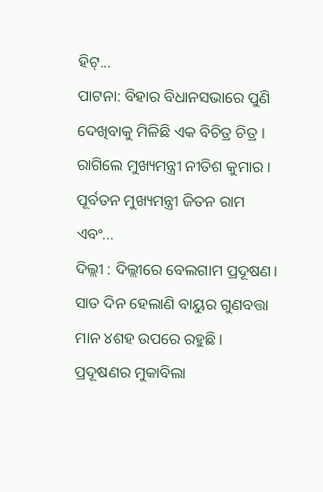ହିଟ୍...
ପାଟନା: ବିହାର ବିଧାନସଭାରେ ପୁଣି ଦେଖିବାକୁ ମିଳିଛି ଏକ ବିଚିତ୍ର ଚିତ୍ର । ରାଗିଲେ ମୁଖ୍ୟମନ୍ତ୍ରୀ ନୀତିଶ କୁମାର । ପୂର୍ବତନ ମୁଖ୍ୟମନ୍ତ୍ରୀ ଜିତନ ରାମ ଏବଂ...
ଦିଲ୍ଲୀ : ଦିଲ୍ଲୀରେ ବେଲଗାମ ପ୍ରଦୂଷଣ। ସାତ ଦିନ ହେଲାଣି ବାୟୁର ଗୁଣବତ୍ତା ମାନ ୪ଶହ ଉପରେ ରହୁଛି। ପ୍ରଦୂଷଣର ମୁକାବିଲା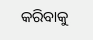କରିବାକୁ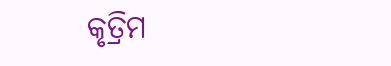କୃତ୍ରିମ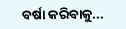ବର୍ଷା କରିବାକୁ...